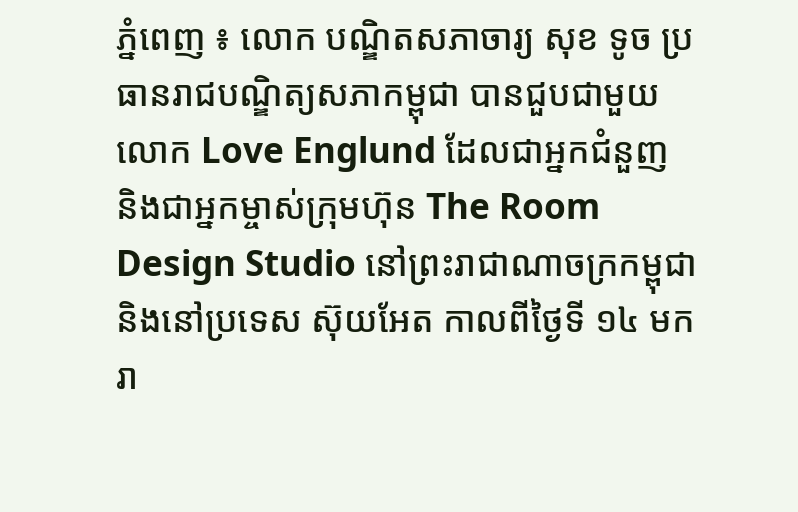ភ្នំពេញ ៖ លោក បណ្ឌិតសភាចារ្យ សុខ ទូច ប្រធានរាជបណ្ឌិត្យសភាកម្ពុជា បានជួបជាមួយលោក Love Englund ដែលជាអ្នកជំនួញ និងជាអ្នកម្ចាស់ក្រុមហ៊ុន The Room Design Studio នៅព្រះរាជាណាចក្រកម្ពុជា និងនៅប្រទេស ស៊ុយអែត កាលពីថ្ងៃទី ១៤ មករា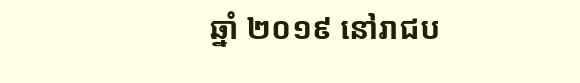ឆ្នាំ ២០១៩ នៅរាជប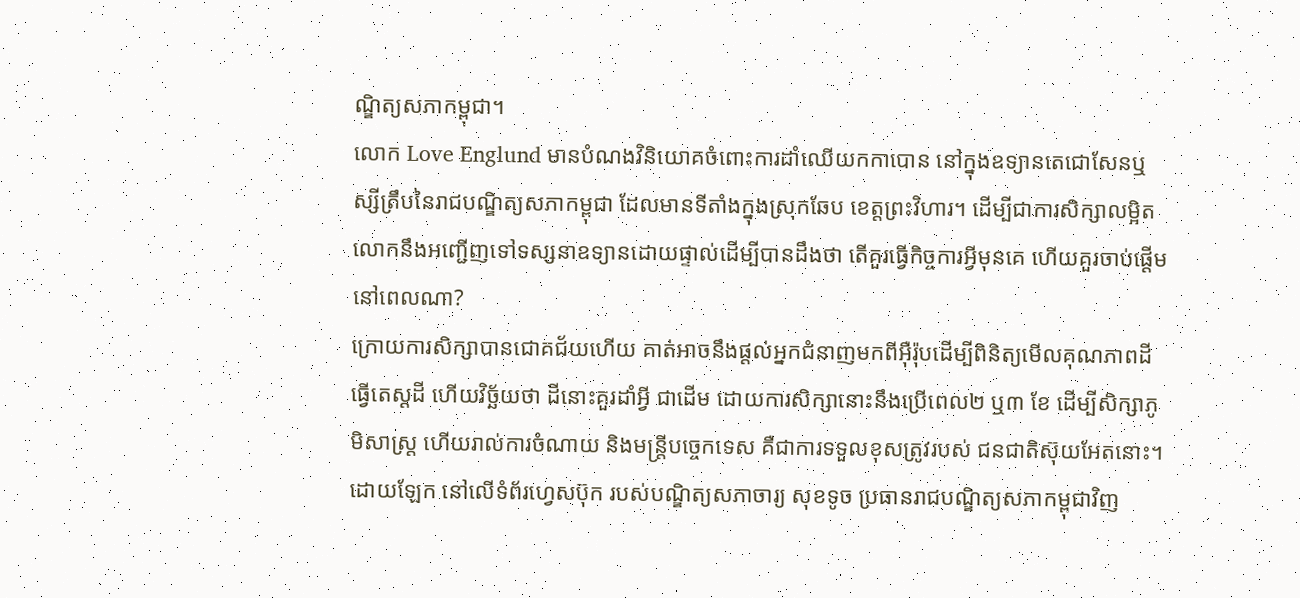ណ្ឌិត្យសភាកម្ពុជា។
លោក Love Englund មានបំណងវិនិយោគចំពោះការដាំឈើយកកាបោន នៅក្នុងឧទ្យានតេជោសែនឬស្សីត្រឹបនៃរាជបណ្ឌិត្យសភាកម្ពុជា ដែលមានទីតាំងក្នុងស្រុកឆែប ខេត្តព្រះវិហារ។ ដើម្បីជាការសិក្សាលម្អិត លោកនឹងអញ្ជើញទៅទស្សនាឧទ្យានដោយផ្ទាល់ដើម្បីបានដឹងថា តើគួរធ្វើកិច្ចការអ្វីមុនគេ ហើយគួរចាប់ផ្តើមនៅពេលណា?
ក្រោយការសិក្សាបានជោគជ័យហើយ គាត់អាចនឹងផ្តល់អ្នកជំនាញមកពីអ៊ឺរ៉ុបដើម្បីពិនិត្យមើលគុណភាពដី ធ្វើតេស្តដី ហើយវិច្ឆ័យថា ដីនោះគួរដាំអ្វី ជាដើម ដោយការសិក្សានោះនឹងប្រើពេល២ ឬ៣ ខែ ដើម្បីសិក្សាភូមិសាស្ត្រ ហើយរាល់ការចំណាយ និងមន្ត្រីបច្ចេកទេស គឺជាការទទួលខុសត្រូវរបស់ ជនជាតិស៊ុយអែតនោះ។
ដោយឡែក នៅលើទំព័រហ្វេសប៊ុក របស់បណ្ឌិត្យសភាចារ្យ សុខទូច ប្រធានរាជបណ្ឌិត្យសភាកម្ពុជាវិញ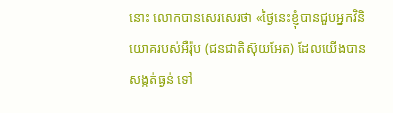នោះ លោកបានសេរសេរថា «ថ្ងៃនេះខ្ញុំបានជួបអ្នកវិនិយោគរបស់អឺរ៉ុប (ជនជាតិស៊ុយអែត) ដែលយើងបានសង្កត់ធ្ងន់ ទៅ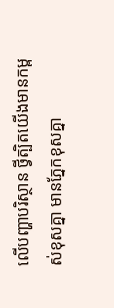លើបញ្ហាបរិស្ថាន ថ្វីត្បិតយើងមានកម្ពស់ខុសគ្នា មានភ្នែកខុសគ្នា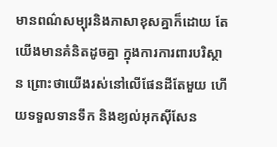មានពណ៌សម្បុរនិងភាសាខុសគ្នាក៏ដោយ តែយើងមានគំនិតដូចគ្នា ក្នុងការការពារបរិស្ថាន ព្រោះថាយើងរស់នៅលើផែនដីតែមួយ ហើយទទួលទានទឹក និងខ្យល់អុកស៊ីសែន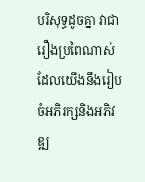បរិសុទ្ធដូចគ្នា វាជារឿងប្រពៃណាស់ ដែលយើងនឹងរៀបចំអភិរក្សនិងអភិវឌ្ឍ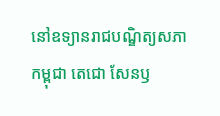នៅឧទ្យានរាជបណ្ឌិត្យសភាកម្ពុជា តេជោ សែនឫ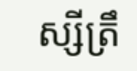ស្សីត្រឹ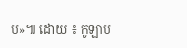ប»៕ ដោយ ៖ កូឡាប